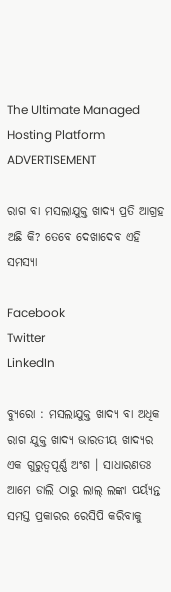The Ultimate Managed Hosting Platform
ADVERTISEMENT

ରାଗ ବା ମସଲାଯୁକ୍ତ ଖାଦ୍ୟ ପ୍ରତି ଆଗ୍ରହ ଅଛି କି? ତେବେ ଦେଖାଦେବ ଏହି ସମସ୍ୟା

Facebook
Twitter
LinkedIn

ବ୍ୟୁରୋ : ମସଲାଯୁକ୍ତ ଖାଦ୍ୟ ବା ଅଧିକ ରାଗ ଯୁକ୍ତ ଖାଦ୍ୟ ଭାରତୀୟ ଖାଦ୍ୟର ଏକ ଗୁରୁତ୍ୱପୂର୍ଣ୍ଣ ଅଂଶ । ସାଧାରଣତଃ ଆମେ ଡାଲି ଠାରୁ ଲାଲ୍ ଲଙ୍କା ପର୍ୟ୍ୟନ୍ତ ସମସ୍ତ ପ୍ରକାରର ରେସିପି କରିବାକୁ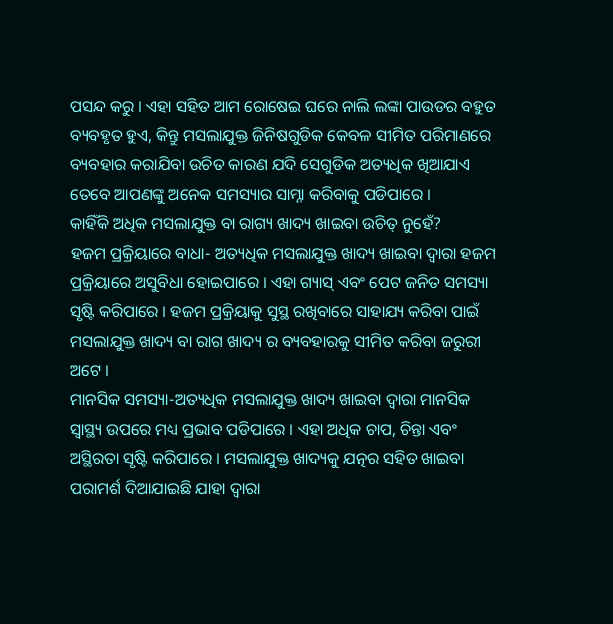ପସନ୍ଦ କରୁ । ଏହା ସହିତ ଆମ ରୋଷେଇ ଘରେ ନାଲି ଲଙ୍କା ପାଉଡର ବହୁତ ବ୍ୟବହୃତ ହୁଏ, କିନ୍ତୁ ମସଲାଯୁକ୍ତ ଜିନିଷଗୁଡିକ କେବଳ ସୀମିତ ପରିମାଣରେ ବ୍ୟବହାର କରାଯିବା ଉଚିତ କାରଣ ଯଦି ସେଗୁଡିକ ଅତ୍ୟଧିକ ଖିଆଯାଏ ତେବେ ଆପଣଙ୍କୁ ଅନେକ ସମସ୍ୟାର ସାମ୍ନା କରିବାକୁ ପଡିପାରେ ।
କାହିଁକି ଅଧିକ ମସଲାଯୁକ୍ତ ବା ରାଗ୍ୟ ଖାଦ୍ୟ ଖାଇବା ଉଚିତ୍ ନୁହେଁ?
ହଜମ ପ୍ରକ୍ରିୟାରେ ବାଧା- ଅତ୍ୟଧିକ ମସଲାଯୁକ୍ତ ଖାଦ୍ୟ ଖାଇବା ଦ୍ୱାରା ହଜମ ପ୍ରକ୍ରିୟାରେ ଅସୁବିଧା ହୋଇପାରେ । ଏହା ଗ୍ୟାସ୍ ଏବଂ ପେଟ ଜନିତ ସମସ୍ୟା ସୃଷ୍ଟି କରିପାରେ । ହଜମ ପ୍ରକ୍ରିୟାକୁ ସୁସ୍ଥ ରଖିବାରେ ସାହାଯ୍ୟ କରିବା ପାଇଁ ମସଲାଯୁକ୍ତ ଖାଦ୍ୟ ବା ରାଗ ଖାଦ୍ୟ ର ବ୍ୟବହାରକୁ ସୀମିତ କରିବା ଜରୁରୀ ଅଟେ ।
ମାନସିକ ସମସ୍ୟା-ଅତ୍ୟଧିକ ମସଲାଯୁକ୍ତ ଖାଦ୍ୟ ଖାଇବା ଦ୍ୱାରା ମାନସିକ ସ୍ୱାସ୍ଥ୍ୟ ଉପରେ ମଧ୍ୟ ପ୍ରଭାବ ପଡିପାରେ । ଏହା ଅଧିକ ଚାପ, ଚିନ୍ତା ଏବଂ ଅସ୍ଥିରତା ସୃଷ୍ଟି କରିପାରେ । ମସଲାଯୁକ୍ତ ଖାଦ୍ୟକୁ ଯତ୍ନର ସହିତ ଖାଇବା ପରାମର୍ଶ ଦିଆଯାଇଛି ଯାହା ଦ୍ୱାରା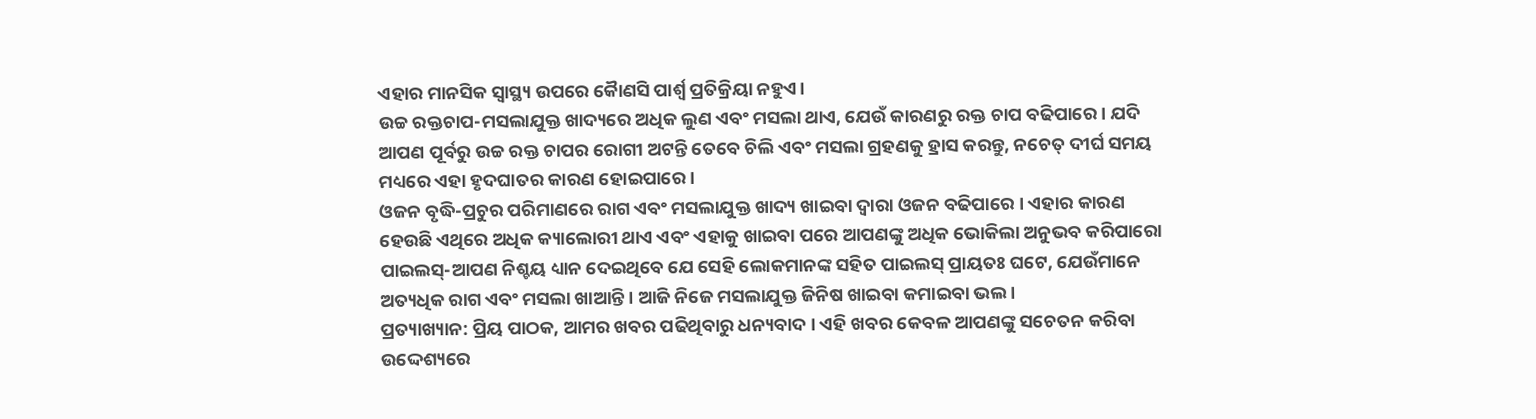ଏହାର ମାନସିକ ସ୍ୱାସ୍ଥ୍ୟ ଉପରେ କୈାଣସି ପାର୍ଶ୍ୱ ପ୍ରତିକ୍ରିୟା ନହୁଏ।
ଉଚ୍ଚ ରକ୍ତଚାପ-ମସଲାଯୁକ୍ତ ଖାଦ୍ୟରେ ଅଧିକ ଲୁଣ ଏବଂ ମସଲା ଥାଏ, ଯେଉଁ କାରଣରୁ ରକ୍ତ ଚାପ ବଢିପାରେ । ଯଦି ଆପଣ ପୂର୍ବରୁ ଉଚ୍ଚ ରକ୍ତ ଚାପର ରୋଗୀ ଅଟନ୍ତି ତେବେ ଚିଲି ଏବଂ ମସଲା ଗ୍ରହଣକୁ ହ୍ରାସ କରନ୍ତୁ, ନଚେତ୍ ଦୀର୍ଘ ସମୟ ମଧ୍ୟରେ ଏହା ହୃଦଘାତର କାରଣ ହୋଇପାରେ ।
ଓଜନ ବୃଦ୍ଧି-ପ୍ରଚୁର ପରିମାଣରେ ରାଗ ଏବଂ ମସଲାଯୁକ୍ତ ଖାଦ୍ୟ ଖାଇବା ଦ୍ୱାରା ଓଜନ ବଢିପାରେ । ଏହାର କାରଣ ହେଉଛି ଏଥିରେ ଅଧିକ କ୍ୟାଲୋରୀ ଥାଏ ଏବଂ ଏହାକୁ ଖାଇବା ପରେ ଆପଣଙ୍କୁ ଅଧିକ ଭୋକିଲା ଅନୁଭବ କରିପାରୋ
ପାଇଲସ୍-ଆପଣ ନିଶ୍ଚୟ ଧ୍ୟାନ ଦେଇଥିବେ ଯେ ସେହି ଲୋକମାନଙ୍କ ସହିତ ପାଇଲସ୍ ପ୍ରାୟତଃ ଘଟେ, ଯେଉଁମାନେ ଅତ୍ୟଧିକ ରାଗ ଏବଂ ମସଲା ଖାଆନ୍ତି । ଆଜି ନିଜେ ମସଲାଯୁକ୍ତ ଜିନିଷ ଖାଇବା କମାଇବା ଭଲ ।
ପ୍ରତ୍ୟାଖ୍ୟାନ: ପ୍ରିୟ ପାଠକ, ଆମର ଖବର ପଢିଥିବାରୁ ଧନ୍ୟବାଦ । ଏହି ଖବର କେବଳ ଆପଣଙ୍କୁ ସଚେତନ କରିବା ଉଦ୍ଦେଶ୍ୟରେ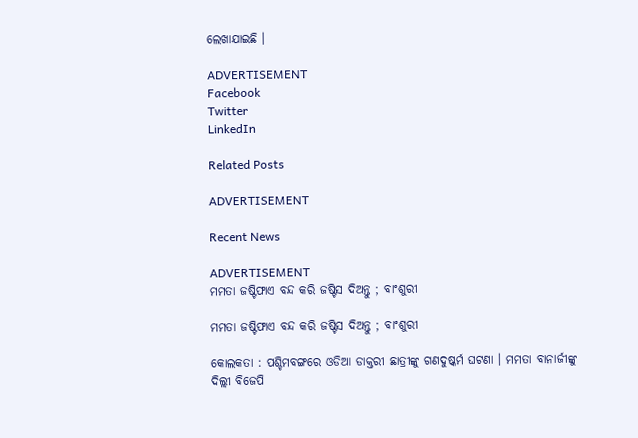ଲେଖାଯାଇଛି ।

ADVERTISEMENT
Facebook
Twitter
LinkedIn

Related Posts

ADVERTISEMENT

Recent News

ADVERTISEMENT
ମମତା ଜଷ୍ଟିଫାଏ ବନ୍ଦ କରି ଜଷ୍ଟିସ ଦିଅନ୍ତୁ ; ବାଂଶୁରୀ

ମମତା ଜଷ୍ଟିଫାଏ ବନ୍ଦ କରି ଜଷ୍ଟିସ ଦିଅନ୍ତୁ ; ବାଂଶୁରୀ

କୋଲକତା : ପଶ୍ଚିମବଙ୍ଗରେ ଓଡିଆ ଡାକ୍ତରୀ ଛାତ୍ରୀଙ୍କୁ ଗଣଦୁଷ୍କର୍ମ ଘଟଣା । ମମତା ବାନାର୍ଜୀଙ୍କୁ ଦିଲ୍ଲୀ ବିଜେପି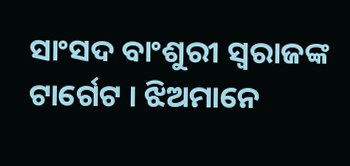ସାଂସଦ ବାଂଶୁରୀ ସ୍ୱରାଜଙ୍କ ଟାର୍ଗେଟ । ଝିଅମାନେ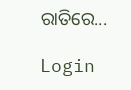ରାତିରେ...

Login